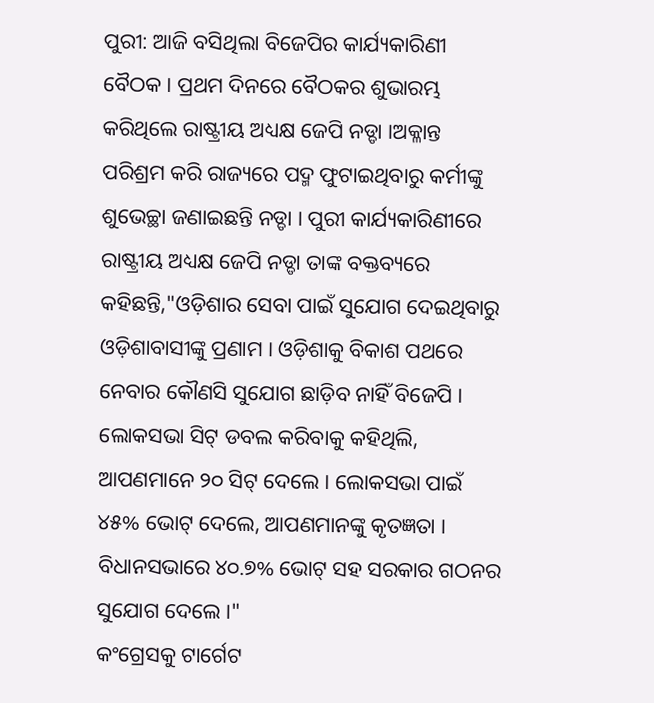ପୁରୀ: ଆଜି ବସିଥିଲା ବିଜେପିର କାର୍ଯ୍ୟକାରିଣୀ ବୈଠକ । ପ୍ରଥମ ଦିନରେ ବୈଠକର ଶୁଭାରମ୍ଭ କରିଥିଲେ ରାଷ୍ଟ୍ରୀୟ ଅଧ୍ୟକ୍ଷ ଜେପି ନଡ୍ଡା ।ଅକ୍ଳାନ୍ତ ପରିଶ୍ରମ କରି ରାଜ୍ୟରେ ପଦ୍ମ ଫୁଟାଇଥିବାରୁ କର୍ମୀଙ୍କୁ ଶୁଭେଚ୍ଛା ଜଣାଇଛନ୍ତି ନଡ୍ଡା । ପୁରୀ କାର୍ଯ୍ୟକାରିଣୀରେ ରାଷ୍ଟ୍ରୀୟ ଅଧ୍ୟକ୍ଷ ଜେପି ନଡ୍ଡା ତାଙ୍କ ବକ୍ତବ୍ୟରେ କହିଛନ୍ତି,"ଓଡ଼ିଶାର ସେବା ପାଇଁ ସୁଯୋଗ ଦେଇଥିବାରୁ ଓଡ଼ିଶାବାସୀଙ୍କୁ ପ୍ରଣାମ । ଓଡ଼ିଶାକୁ ବିକାଶ ପଥରେ ନେବାର କୌଣସି ସୁଯୋଗ ଛାଡ଼ିବ ନାହିଁ ବିଜେପି । ଲୋକସଭା ସିଟ୍ ଡବଲ କରିବାକୁ କହିଥିଲି, ଆପଣମାନେ ୨୦ ସିଟ୍ ଦେଲେ । ଲୋକସଭା ପାଇଁ ୪୫% ଭୋଟ୍ ଦେଲେ, ଆପଣମାନଙ୍କୁ କୃତଜ୍ଞତା । ବିଧାନସଭାରେ ୪୦.୭% ଭୋଟ୍ ସହ ସରକାର ଗଠନର ସୁଯୋଗ ଦେଲେ ।"
କଂଗ୍ରେସକୁ ଟାର୍ଗେଟ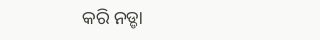କରି ନଡ୍ଡା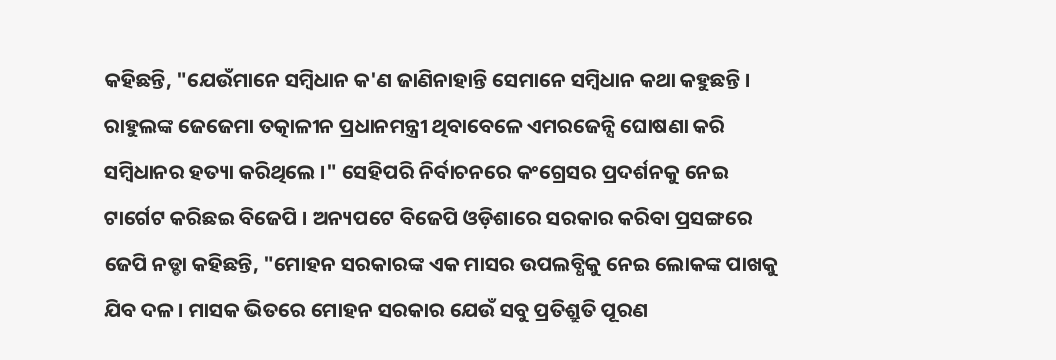କହିଛନ୍ତି, "ଯେଉଁମାନେ ସମ୍ବିଧାନ କ'ଣ ଜାଣିନାହାନ୍ତି ସେମାନେ ସମ୍ବିଧାନ କଥା କହୁଛନ୍ତି । ରାହୁଲଙ୍କ ଜେଜେମା ତତ୍କାଳୀନ ପ୍ରଧାନମନ୍ତ୍ରୀ ଥିବାବେଳେ ଏମରଜେନ୍ସି ଘୋଷଣା କରି ସମ୍ବିଧାନର ହତ୍ୟା କରିଥିଲେ ।" ସେହିପରି ନିର୍ବାଚନରେ କଂଗ୍ରେସର ପ୍ରଦର୍ଶନକୁ ନେଇ ଟାର୍ଗେଟ କରିଛଇ ବିଜେପି । ଅନ୍ୟପଟେ ବିଜେପି ଓଡ଼ିଶାରେ ସରକାର କରିବା ପ୍ରସଙ୍ଗରେ ଜେପି ନଡ୍ଡା କହିଛନ୍ତି, "ମୋହନ ସରକାରଙ୍କ ଏକ ମାସର ଉପଲବ୍ଧିକୁ ନେଇ ଲୋକଙ୍କ ପାଖକୁ ଯିବ ଦଳ । ମାସକ ଭିତରେ ମୋହନ ସରକାର ଯେଉଁ ସବୁ ପ୍ରତିଶ୍ରୁତି ପୂରଣ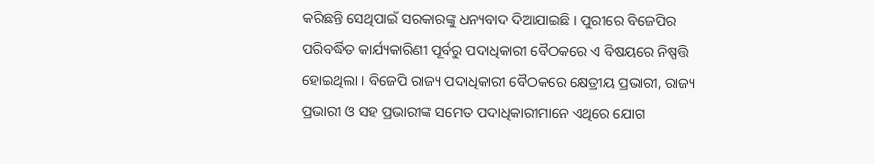କରିଛନ୍ତି ସେଥିପାଇଁ ସରକାରଙ୍କୁ ଧନ୍ୟବାଦ ଦିଆଯାଇଛି । ପୁରୀରେ ବିଜେପିର ପରିବର୍ଦ୍ଧିତ କାର୍ଯ୍ୟକାରିଣୀ ପୂର୍ବରୁ ପଦାଧିକାରୀ ବୈଠକରେ ଏ ବିଷୟରେ ନିଷ୍ପତ୍ତି ହୋଇଥିଲା । ବିଜେପି ରାଜ୍ୟ ପଦାଧିକାରୀ ବୈଠକରେ କ୍ଷେତ୍ରୀୟ ପ୍ରଭାରୀ, ରାଜ୍ୟ ପ୍ରଭାରୀ ଓ ସହ ପ୍ରଭାରୀଙ୍କ ସମେତ ପଦାଧିକାରୀମାନେ ଏଥିରେ ଯୋଗ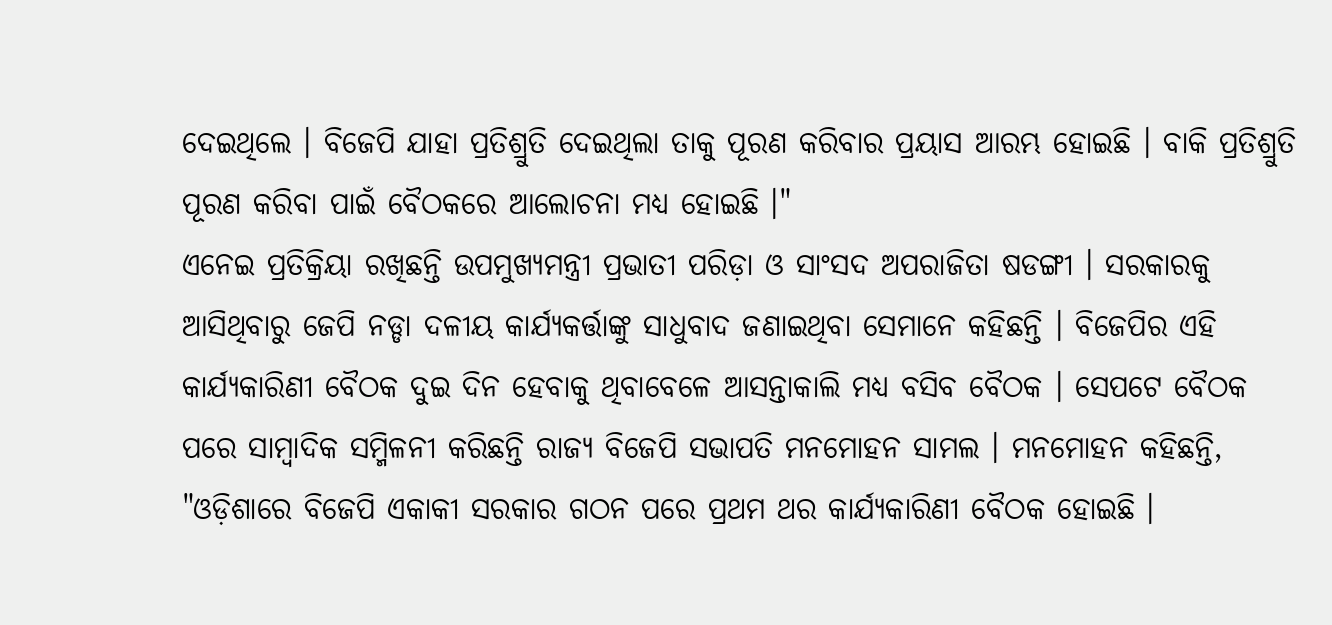ଦେଇଥିଲେ । ବିଜେପି ଯାହା ପ୍ରତିଶ୍ରୁତି ଦେଇଥିଲା ତାକୁ ପୂରଣ କରିବାର ପ୍ରୟାସ ଆରମ୍ଭ ହୋଇଛି । ବାକି ପ୍ରତିଶ୍ରୁତି ପୂରଣ କରିବା ପାଇଁ ବୈଠକରେ ଆଲୋଚନା ମଧ୍ୟ ହୋଇଛି ।"
ଏନେଇ ପ୍ରତିକ୍ରିୟା ରଖିଛନ୍ତି ଉପମୁଖ୍ୟମନ୍ତ୍ରୀ ପ୍ରଭାତୀ ପରିଡ଼ା ଓ ସାଂସଦ ଅପରାଜିତା ଷଡଙ୍ଗୀ । ସରକାରକୁ ଆସିଥିବାରୁ ଜେପି ନଡ୍ଡା ଦଳୀୟ କାର୍ଯ୍ୟକର୍ତ୍ତାଙ୍କୁ ସାଧୁବାଦ ଜଣାଇଥିବା ସେମାନେ କହିଛନ୍ତି । ବିଜେପିର ଏହି କାର୍ଯ୍ୟକାରିଣୀ ବୈଠକ ଦୁଇ ଦିନ ହେବାକୁ ଥିବାବେଳେ ଆସନ୍ତାକାଲି ମଧ୍ୟ ବସିବ ବୈଠକ । ସେପଟେ ବୈଠକ ପରେ ସାମ୍ବାଦିକ ସମ୍ମିଳନୀ କରିଛନ୍ତି ରାଜ୍ୟ ବିଜେପି ସଭାପତି ମନମୋହନ ସାମଲ । ମନମୋହନ କହିଛନ୍ତି, "ଓଡ଼ିଶାରେ ବିଜେପି ଏକାକୀ ସରକାର ଗଠନ ପରେ ପ୍ରଥମ ଥର କାର୍ଯ୍ୟକାରିଣୀ ବୈଠକ ହୋଇଛି ।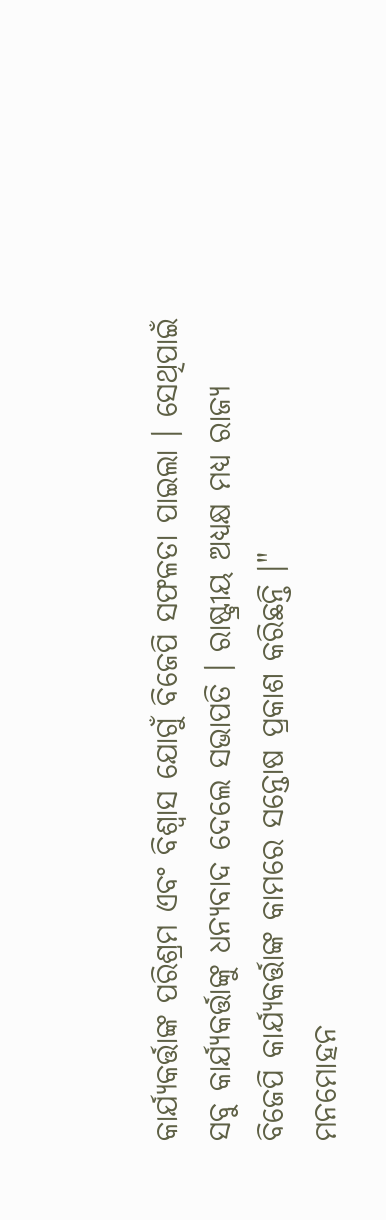କାର୍ଯ୍ୟକର୍ତ୍ତାଙ୍କ ପରିଶ୍ରମ ଏବଂ ବିଶ୍ୱାସ ଯୋଗୁଁ ବିଜେପି ସଫଳତା ପାଇଲା । ସେଥିପାଇଁ ସବୁ କାର୍ଯ୍ୟକର୍ତ୍ତାଙ୍କୁ ଧନ୍ୟବାଦ ଦେଲେ ସଭାପତି । ରାଷ୍ଟ୍ରୀୟ ଅଧ୍ୟକ୍ଷ ମଧ୍ୟ ରାଜ୍ୟ ବିଜେପି କାର୍ଯ୍ୟକର୍ତ୍ତାଙ୍କ କାମରେ ସନ୍ତୋଷ ପ୍ରକାଶ କରିଛନ୍ତି ।"
ମନମୋହନ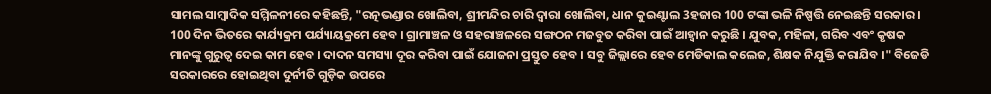ସାମଲ ସାମ୍ବାଦିକ ସମ୍ମିଳନୀରେ କହିଛନ୍ତି, "ରତ୍ନଭଣ୍ଡାର ଖୋଲିବା, ଶ୍ରୀମନ୍ଦିର ଚାରି ଦ୍ଵାରା ଖୋଲିବା, ଧାନ କୁଇଣ୍ଟାଲ 3ହଜାର 100 ଟଙ୍କା ଭଳି ନିଷ୍ପତ୍ତି ନେଇଛନ୍ତି ସରକାର । 100 ଦିନ ଭିତରେ କାର୍ଯ୍ୟକ୍ରମ ପର୍ଯ୍ୟାୟକ୍ରମେ ହେବ । ଗ୍ରାମାଞ୍ଚଳ ଓ ସହରାଞ୍ଚଳରେ ସଙ୍ଗଠନ ମଜବୁତ କରିବା ପାଇଁ ଆହ୍ଵାନ କରୁଛି । ଯୁବକ, ମହିଳା, ଗରିବ ଏବଂ କୃଷକ ମାନଙ୍କୁ ଗୁରୁତ୍ଵ ଦେଇ କାମ ହେବ । ଦାଦନ ସମସ୍ୟା ଦୂର କରିବା ପାଇଁ ଯୋଜନା ପ୍ରସ୍ତୁତ ହେବ । ସବୁ ଜିଲ୍ଲାରେ ହେବ ମେଡିକାଲ କଲେଜ, ଶିକ୍ଷକ ନିଯୁକ୍ତି କରାଯିବ ।" ବିଜେଡି ସରକାରରେ ହୋଇଥିବା ଦୁର୍ନୀତି ଗୁଡ଼ିକ ଉପରେ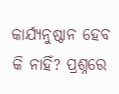କାର୍ଯ୍ୟନୁଷ୍ଠାନ ହେବ କି ନାହିଁ? ପ୍ରଶ୍ନରେ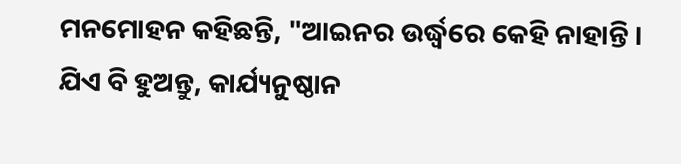ମନମୋହନ କହିଛନ୍ତି, "ଆଇନର ଉର୍ଦ୍ଧ୍ବରେ କେହି ନାହାନ୍ତି । ଯିଏ ବି ହୁଅନ୍ତୁ, କାର୍ଯ୍ୟନୁଷ୍ଠାନ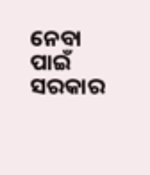ନେବା ପାଇଁ ସରକାର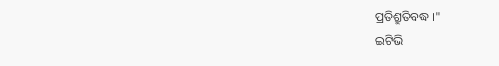ପ୍ରତିଶ୍ରୁତିବଦ୍ଧ ।"
ଇଟିଭି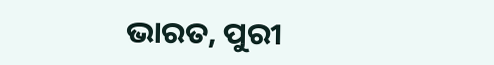ଭାରତ, ପୁରୀ